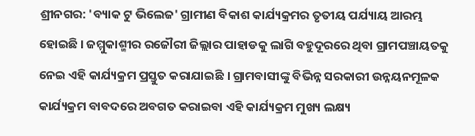ଶ୍ରୀନଗର: 'ବ୍ୟାକ ଟୁ ଭିଲେଜ' ଗ୍ରାମୀଣ ବିକାଶ କାର୍ଯ୍ୟକ୍ରମର ତୃତୀୟ ପର୍ଯ୍ୟାୟ ଆରମ୍ଭ ହୋଇଛି । ଜମ୍ମୁକାଶ୍ମୀର ରଜୌରୀ ଜିଲ୍ଲାର ପାହାଡକୁ ଲାଗି ବହୁଦୂରରେ ଥିବା ଗ୍ରାମପଞ୍ଚାୟତକୁ ନେଇ ଏହି କାର୍ଯ୍ୟକ୍ରମ ପ୍ରସ୍ତୁତ କରାଯାଇଛି । ଗ୍ରାମବାସୀଙ୍କୁ ବିଭିନ୍ନ ସରକାରୀ ଉନ୍ନୟନମୂଳକ କାର୍ଯ୍ୟକ୍ରମ ବାବଦରେ ଅବଗତ କରାଇବା ଏହି କାର୍ଯ୍ୟକ୍ରମ ମୁଖ୍ୟ ଲକ୍ଷ୍ୟ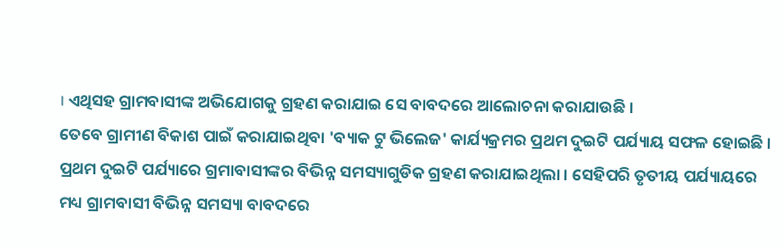। ଏଥିସହ ଗ୍ରାମବାସୀଙ୍କ ଅଭିଯୋଗକୁ ଗ୍ରହଣ କରାଯାଇ ସେ ବାବଦରେ ଆଲୋଚନା କରାଯାଉଛି ।
ତେବେ ଗ୍ରାମୀଣ ବିକାଶ ପାଇଁ କରାଯାଇଥିବା 'ବ୍ୟାକ ଟୁ ଭିଲେଜ' କାର୍ଯ୍ୟକ୍ରମର ପ୍ରଥମ ଦୁଇଟି ପର୍ଯ୍ୟାୟ ସଫଳ ହୋଇଛି । ପ୍ରଥମ ଦୁଇଟି ପର୍ଯ୍ୟାରେ ଗ୍ରମାବାସୀଙ୍କର ବିଭିନ୍ନ ସମସ୍ୟାଗୁଡିକ ଗ୍ରହଣ କରାଯାଇଥିଲା । ସେହିପରି ତୃତୀୟ ପର୍ଯ୍ୟାୟରେ ମଧ୍ୟ ଗ୍ରାମବାସୀ ବିଭିନ୍ନ ସମସ୍ୟା ବାବଦରେ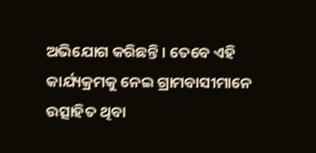ଅଭିଯୋଗ କରିଛନ୍ତି । ତେବେ ଏହି କାର୍ଯ୍ୟକ୍ରମକୁ ନେଇ ଗ୍ରାମବାସୀମାନେ ଉତ୍ସାହିତ ଥିବା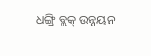ଧଙ୍ଗ୍ରି ବ୍ଲକ୍ ଉନ୍ନୟନ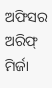ଅଫିସର ଅରିଫ୍ ମିର୍ଜା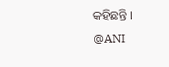କହିଛନ୍ତି ।
@ANI